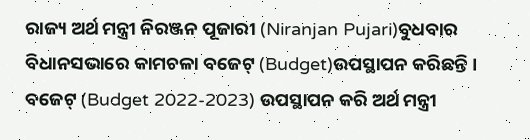ରାଜ୍ୟ ଅର୍ଥ ମନ୍ତ୍ରୀ ନିରଞ୍ଜନ ପୂଜାରୀ (Niranjan Pujari)ବୁଧବାର ବିଧାନସଭାରେ କାମଚଳା ବଜେଟ୍ (Budget)ଉପସ୍ଥାପନ କରିଛନ୍ତି । ବଜେଟ୍ (Budget 2022-2023) ଉପସ୍ଥାପନ କରି ଅର୍ଥ ମନ୍ତ୍ରୀ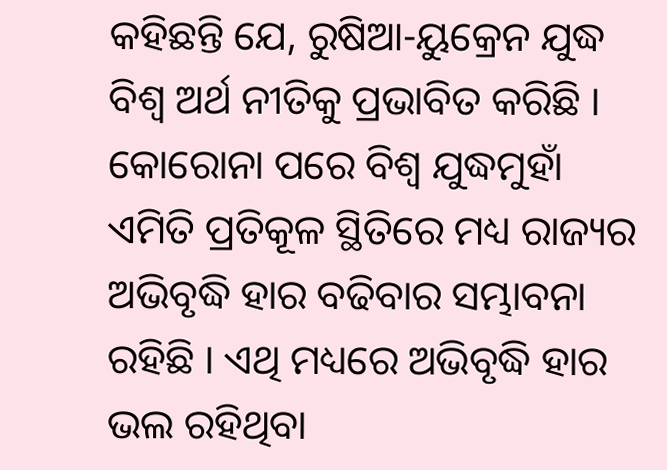କହିଛନ୍ତି ଯେ, ରୁଷିଆ-ୟୁକ୍ରେନ ଯୁଦ୍ଧ ବିଶ୍ଵ ଅର୍ଥ ନୀତିକୁ ପ୍ରଭାବିତ କରିଛି ।
କୋରୋନା ପରେ ବିଶ୍ଵ ଯୁଦ୍ଧମୁହାଁ ଏମିତି ପ୍ରତିକୂଳ ସ୍ଥିତିରେ ମଧ୍ୟ ରାଜ୍ୟର ଅଭିବୃଦ୍ଧି ହାର ବଢିବାର ସମ୍ଭାବନା ରହିଛି । ଏଥି ମଧ୍ୟରେ ଅଭିବୃଦ୍ଧି ହାର ଭଲ ରହିଥିବା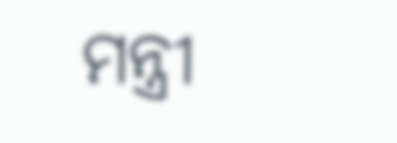ମନ୍ତ୍ରୀ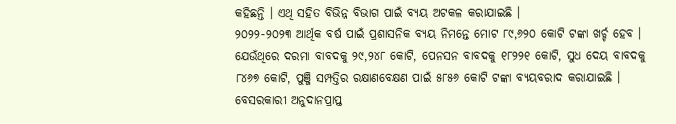କହିଛନ୍ତି । ଏଥି ସହିତ ବିଭିନ୍ନ ବିଭାଗ ପାଇଁ ବ୍ୟୟ ଅଟକଳ କରାଯାଇଛି ।
୨୦୨୨-୨୦୨୩ ଆର୍ଥିକ ବର୍ଷ ପାଇଁ ପ୍ରଶାସନିକ ବ୍ୟୟ ନିମନ୍ତେ ମୋଟ ୮୯,୬୨୦ କୋଟି ଟଙ୍କା ଖର୍ଚ୍ଚ ହେବ । ଯେଉଁଥିରେ ଦରମା ବାବଦକୁ ୨୯,୨୪୮ କୋଟି, ପେନସନ ବାବଦକୁ ୧୮୨୨୧ କୋଟି, ସୁଧ ଦେୟ ବାବଦକୁ ୮୪୬୭ କୋଟି, ପୁଞ୍ଜି ସମ୍ପତ୍ତିର ରକ୍ଷାଣବେକ୍ଷଣ ପାଇଁ ୫୮୫୬ କୋଟି ଟଙ୍କା ବ୍ୟୟବରାଦ କରାଯାଇଛି ।
ବେସରକାରୀ ଅନୁଦାନପ୍ରାପ୍ତ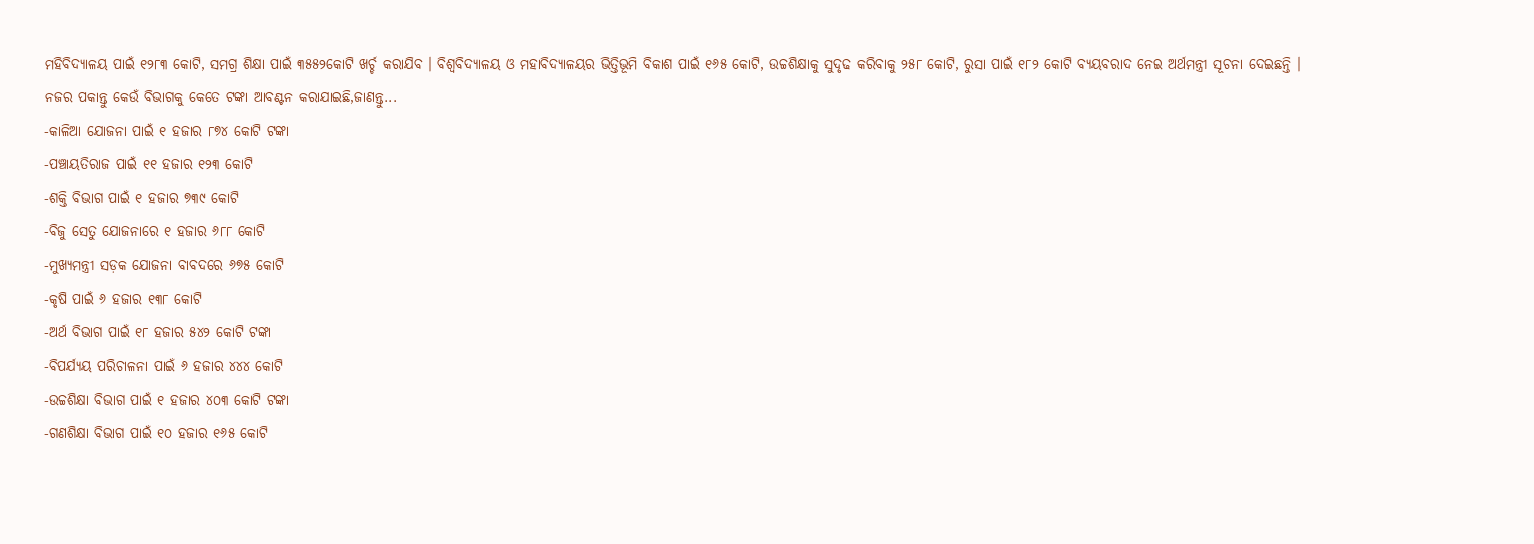ମହିବିଦ୍ୟାଳୟ ପାଇଁ ୧୨୮୩ କୋଟି, ସମଗ୍ର ଶିକ୍ଷା ପାଇଁ ୩୫୫୨କୋଟି ଖର୍ଚ୍ଚ କରାଯିବ । ବିଶ୍ୱବିଦ୍ୟାଳୟ ଓ ମହାବିଦ୍ୟାଳୟର ଭିତ୍ତିଭୂମି ବିକାଶ ପାଇଁ ୧୬୫ କୋଟି, ଉଚ୍ଚଶିକ୍ଷାକୁ ସୁଦୃଢ କରିବାକୁ ୨୫୮ କୋଟି, ରୁସା ପାଇଁ ୧୮୨ କୋଟି ବ୍ୟୟବରାଦ ନେଇ ଅର୍ଥମନ୍ତ୍ରୀ ସୂଚନା ଦେଇଛନ୍ତି ।
ନଜର ପକାନ୍ତୁ କେଉଁ ବିଭାଗକୁ କେତେ ଟଙ୍କା ଆବଣ୍ଟନ କରାଯାଇଛି,ଜାଣନ୍ତୁ...
-କାଳିଆ ଯୋଜନା ପାଇଁ ୧ ହଜାର ୮୭୪ କୋଟି ଟଙ୍କା
-ପଞ୍ଚାୟତିରାଜ ପାଇଁ ୧୧ ହଜାର ୧୨୩ କୋଟି
-ଶକ୍ତି ବିଭାଗ ପାଇଁ ୧ ହଜାର ୭୩୯ କୋଟି
-ବିଜୁ ସେତୁ ଯୋଜନାରେ ୧ ହଜାର ୬୮୮ କୋଟି
-ମୁଖ୍ୟମନ୍ତ୍ରୀ ସଡ଼କ ଯୋଜନା ବାବଦରେ ୬୭୫ କୋଟି
-କୃଷି ପାଇଁ ୬ ହଜାର ୧୩୮ କୋଟି
-ଅର୍ଥ ବିଭାଗ ପାଇଁ ୧୮ ହଜାର ୫୪୨ କୋଟି ଟଙ୍କା
-ବିପର୍ଯ୍ୟୟ ପରିଚାଳନା ପାଇଁ ୬ ହଜାର ୪୪୪ କୋଟି
-ଉଚ୍ଚଶିକ୍ଷା ବିଭାଗ ପାଇଁ ୧ ହଜାର ୪୦୩ କୋଟି ଟଙ୍କା
-ଗଣଶିକ୍ଷା ବିଭାଗ ପାଇଁ ୧୦ ହଜାର ୧୬୫ କୋଟି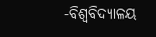-ବିଶ୍ୱବିଦ୍ୟାଳୟ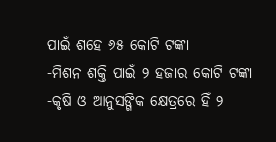ପାଇଁ ଶହେ ୬୫ କୋଟି ଟଙ୍କା
-ମିଶନ ଶକ୍ତି ପାଇଁ ୨ ହଜାର କୋଟି ଟଙ୍କା
-କୃଷି ଓ ଆନୁସଙ୍ଗିକ କ୍ଷେତ୍ରରେ ହିଁ ୨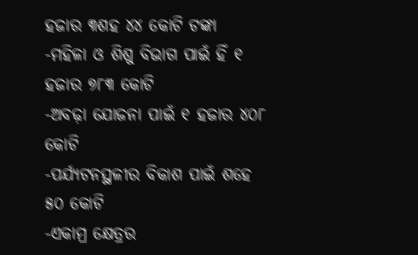ହଜାର ୩ଶହ ୪୪ କୋଟି ଟଙ୍କା
-ମହିଳା ଓ ଶିଶୁ ବିଭାଗ ପାଇଁ ହିଁ ୧ ହଜାର ୭୮୩ କୋଟି
-ଅବଢ଼ା ଯୋଜନା ପାଇଁ ୧ ହଜାର ୪୦୮ କୋଟି
-ପର୍ଯ୍ୟଟନସ୍ଥଳୀର ବିକାଶ ପାଇଁ ଶହେ ୫୦ କୋଟି
-ଏକାମ୍ର କ୍ଷେତ୍ରର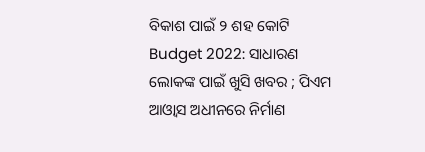ବିକାଶ ପାଇଁ ୨ ଶହ କୋଟି
Budget 2022: ସାଧାରଣ ଲୋକଙ୍କ ପାଇଁ ଖୁସି ଖବର ; ପିଏମ ଆଓ୍ୱାସ ଅଧୀନରେ ନିର୍ମାଣ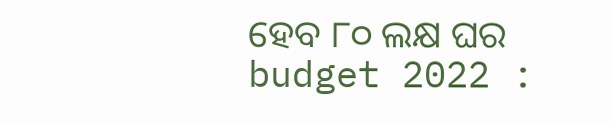ହେବ ୮୦ ଲକ୍ଷ ଘର
budget 2022 :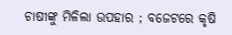ଚାଷୀଙ୍କୁ ମିଳିଲା ଉପହାର ; ବଜେଟରେ କୃଷି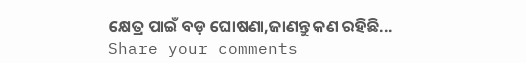କ୍ଷେତ୍ର ପାଇଁ ବଡ଼ ଘୋଷଣା,ଜାଣନ୍ତୁ କଣ ରହିଛି...
Share your comments